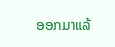ອອກມາແລ້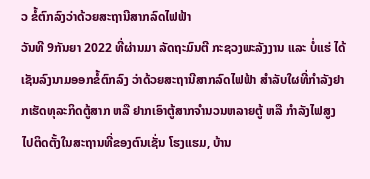ວ ຂໍ້ຕົກລົງວ່າດ້ວຍສະຖານີສາກລົດໄຟຟ້າ
ວັນທີ 9ກັນຍາ 2022 ທີ່ຜ່ານມາ ລັດຖະມົນຕີ ກະຊວງພະລັງງານ ແລະ ບໍ່ແຮ່ ໄດ້ເຊັນລົງນາມອອກຂໍ້ຕົກລົງ ວ່າດ້ວຍສະຖານີສາກລົດໄຟຟ້າ ສໍາລັບໃຜທີ່ກໍາລັງຢາກເຮັດທຸລະກິດຕູ້ສາກ ຫລື ຢາກເອົາຕູ້ສາກຈໍານວນຫລາຍຕູ້ ຫລື ກໍາລັງໄຟສູງໄປຕິດຕັ້ງໃນສະຖານທີ່ຂອງຕົນເຊັ່ນ ໂຮງແຮມ, ບ້ານ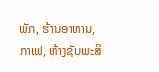ພັກ, ຮ້ານອາຫານ, ກາເຟ, ຫ້າງຊັບພະສິ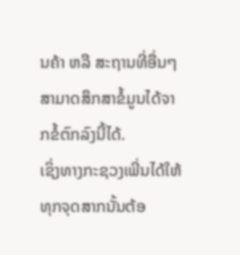ນຄ້າ ຫລື ສະຖານທີ່ອື່ນໆ ສາມາດສຶກສາຂໍ້ມູນໄດ້ຈາກຂໍ້ຕົກລົງນີ້ໄດ້.
ເຊິ່ງທາງກະຊວງເພີ່ນໄດ້ໃຫ້ທຸກຈຸດສາກນັ້ນຕ້ອ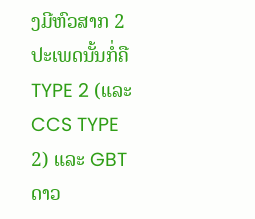ງມີຫົວສາກ 2ປະເພດນັ້ນກໍ່ຄື TYPE 2 (ແລະ CCS TYPE 2) ແລະ GBT
ດາວ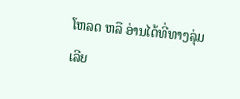ໂຫລດ ຫລື ອ່ານໄດ້ທີ່ທາງລຸ່ມເລີຍ